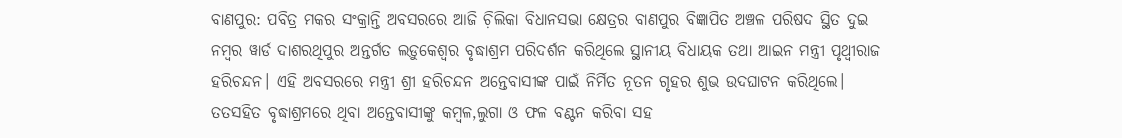ବାଣପୁର: ପବିତ୍ର ମକର ସଂକ୍ରାନ୍ତି ଅବସରରେ ଆଜି ଚ଼ିଲିକା ବିଧାନସଭା କ୍ଷେତ୍ରର ବାଣପୁର ବିଜ୍ଞାପିତ ଅଞ୍ଚଳ ପରିଷଦ ସ୍ଥିତ ଦୁଇ ନମ୍ବର ୱାର୍ଡ ଦାଶରଥିପୁର ଅନ୍ତର୍ଗତ ଲଡ଼ୁକେଶ୍ବର ବୃଦ୍ଧାଶ୍ରମ ପରିଦର୍ଶନ କରିଥିଲେ ସ୍ଥାନୀୟ ବିଧାୟକ ତଥା ଆଇନ ମନ୍ତ୍ରୀ ପୃଥ୍ଵୀରାଜ ହରିଚନ୍ଦନ। ଏହି ଅବସରରେ ମନ୍ତ୍ରୀ ଶ୍ରୀ ହରିଚନ୍ଦନ ଅନ୍ତେବାସୀଙ୍କ ପାଇଁ ନିର୍ମିତ ନୂତନ ଗୃହର ଶୁଭ ଉଦଘାଟନ କରିଥିଲେ।
ତତସହିତ ବୃଦ୍ଧାଶ୍ରମରେ ଥିବା ଅନ୍ତେବାସୀଙ୍କୁ କମ୍ବଳ,ଲୁଗା ଓ ଫଳ ବଣ୍ଟନ କରିବା ସହ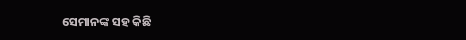ସେମାନଙ୍କ ସହ କିଛି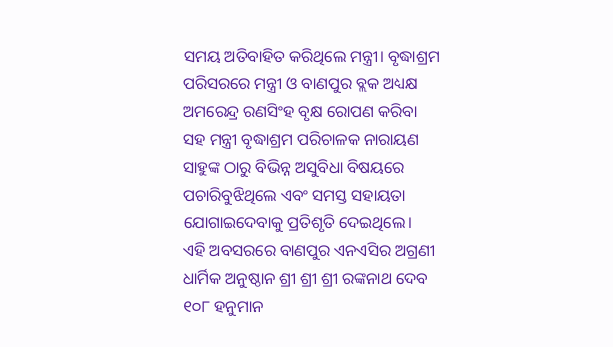ସମୟ ଅତିବାହିତ କରିଥିଲେ ମନ୍ତ୍ରୀ। ବୃଦ୍ଧାଶ୍ରମ ପରିସରରେ ମନ୍ତ୍ରୀ ଓ ବାଣପୁର ବ୍ଲକ ଅଧ୍ୟକ୍ଷ ଅମରେନ୍ଦ୍ର ରଣସିଂହ ବୃକ୍ଷ ରୋପଣ କରିବା ସହ ମନ୍ତ୍ରୀ ବୃଦ୍ଧାଶ୍ରମ ପରିଚାଳକ ନାରାୟଣ ସାହୁଙ୍କ ଠାରୁ ବିଭିନ୍ନ ଅସୁବିଧା ବିଷୟରେ ପଚାରିବୁଝିଥିଲେ ଏବଂ ସମସ୍ତ ସହାୟତା ଯୋଗାଇଦେବାକୁ ପ୍ରତିଶୃତି ଦେଇଥିଲେ।
ଏହି ଅବସରରେ ବାଣପୁର ଏନଏସିର ଅଗ୍ରଣୀ ଧାର୍ମିକ ଅନୁଷ୍ଠାନ ଶ୍ରୀ ଶ୍ରୀ ଶ୍ରୀ ରଙ୍କନାଥ ଦେବ ୧୦୮ ହନୁମାନ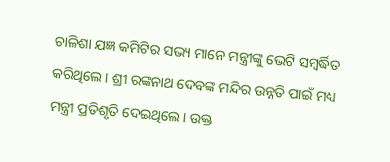ଚାଳିଶା ଯଜ୍ଞ କମିଟିର ସଭ୍ୟ ମାନେ ମନ୍ତ୍ରୀଙ୍କୁ ଭେଟି ସମ୍ବର୍ଦ୍ଧିତ କରିଥିଲେ। ଶ୍ରୀ ରଙ୍କନାଥ ଦେବଙ୍କ ମନ୍ଦିର ଉନ୍ନତି ପାଇଁ ମଧ୍ୟ ମନ୍ତ୍ରୀ ପ୍ରତିଶୃତି ଦେଇଥିଲେ। ଉକ୍ତ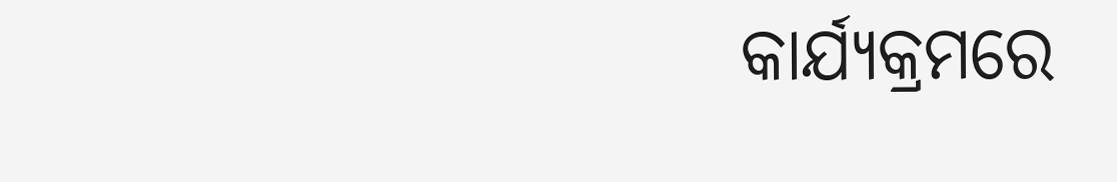କାର୍ଯ୍ୟକ୍ରମରେ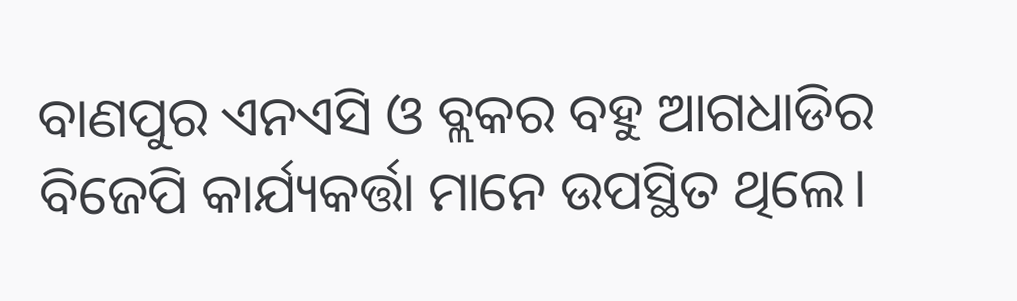ବାଣପୁର ଏନଏସି ଓ ବ୍ଲକର ବହୁ ଆଗଧାଡିର ବିଜେପି କାର୍ଯ୍ୟକର୍ତ୍ତା ମାନେ ଉପସ୍ଥିତ ଥିଲେ।